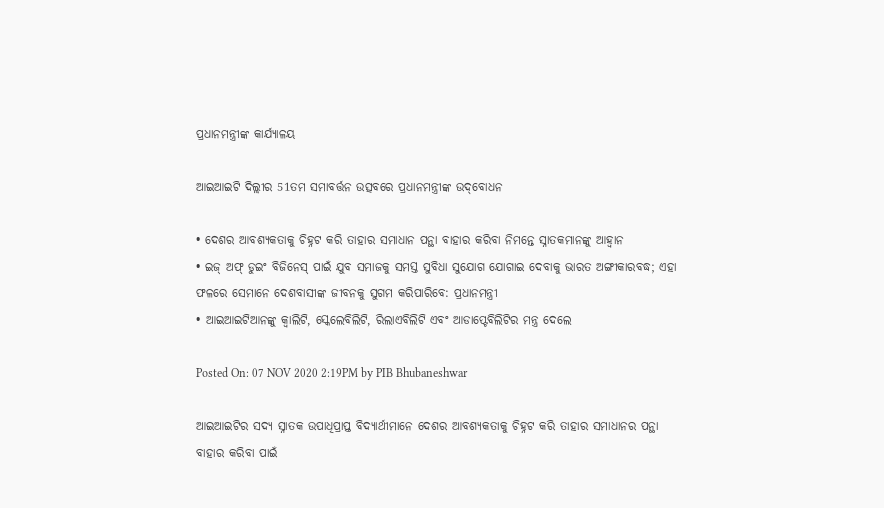ପ୍ରଧାନମନ୍ତ୍ରୀଙ୍କ କାର୍ଯ୍ୟାଳୟ

ଆଇଆଇଟି ଦିଲ୍ଲୀର 51ତମ ସମାବର୍ତ୍ତନ ଉତ୍ସବରେ ପ୍ରଧାନମନ୍ତ୍ରୀଙ୍କ ଉଦ୍‌ବୋଧନ

• ଦେଶର ଆବଶ୍ୟକତାକୁ ଚିହ୍ନଟ କରି ତାହାର ସମାଧାନ ପନ୍ଥା ବାହାର କରିବା ନିମନ୍ତେ ସ୍ନାତକମାନଙ୍କୁ ଆହ୍ୱାନ
• ଇଜ୍‌ ଅଫ୍‌ ଡୁଇଂ ବିଜିନେସ୍‌ ପାଇଁ ଯୁବ ସମାଜକୁ ସମସ୍ତ ସୁବିଧା ସୁଯୋଗ ଯୋଗାଇ ଦେବାକୁ ଭାରତ ଅଙ୍ଗୀକାରବଦ୍ଧ; ଏହା ଫଳରେ ସେମାନେ ଦେଶବାସୀଙ୍କ ଜୀବନକୁ ସୁଗମ କରିପାରିବେ: ପ୍ରଧାନମନ୍ତ୍ରୀ
• ଆଇଆଇଟିଆନଙ୍କୁ କ୍ୱାଲିଟି, ସ୍କେଲେବିଲିଟି, ରିଲାଏବିଲିଟି ଏବଂ ଆଡାପ୍ଟେବିଲିଟିର ମନ୍ତ୍ର ଦେଲେ

Posted On: 07 NOV 2020 2:19PM by PIB Bhubaneshwar

ଆଇଆଇଟିର ସଦ୍ୟ ସ୍ନାତକ ଉପାଧିପ୍ରାପ୍ତ ବିଦ୍ୟାର୍ଥୀମାନେ ଦେଶର ଆବଶ୍ୟକତାକୁ ଚିହ୍ନଟ କରି ତାହାର ସମାଧାନର ପନ୍ଥା ବାହାର କରିବା ପାଇଁ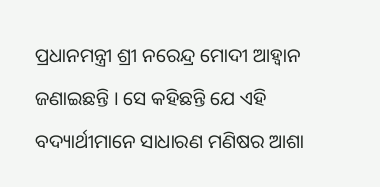ପ୍ରଧାନମନ୍ତ୍ରୀ ଶ୍ରୀ ନରେନ୍ଦ୍ର ମୋଦୀ ଆହ୍ୱାନ ଜଣାଇଛନ୍ତି । ସେ କହିଛନ୍ତି ଯେ ଏହି ବଦ୍ୟାର୍ଥୀମାନେ ସାଧାରଣ ମଣିଷର ଆଶା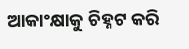ଆକାଂକ୍ଷାକୁ ଚିହ୍ନଟ କରି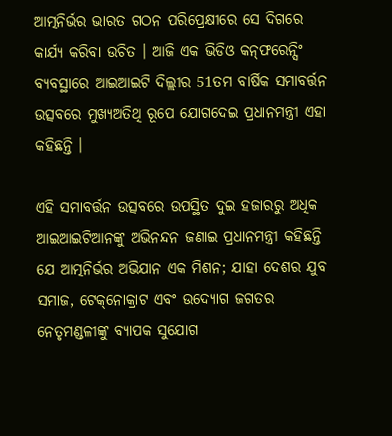ଆତ୍ମନିର୍ଭର ଭାରତ ଗଠନ ପରିପ୍ରେକ୍ଷୀରେ ସେ ଦିଗରେ କାର୍ଯ୍ୟ କରିବା ଉଚିତ । ଆଜି ଏକ ଭିଡିଓ କନ୍‌ଫରେନ୍ସିଂ ବ୍ୟବସ୍ଥାରେ ଆଇଆଇଟି ଦିଲ୍ଲୀର 51ତମ ବାର୍ଷିକ ସମାବର୍ତ୍ତନ ଉତ୍ସବରେ ମୁଖ୍ୟଅତିଥି ରୂପେ ଯୋଗଦେଇ ପ୍ରଧାନମନ୍ତ୍ରୀ ଏହା କହିଛନ୍ତି ।

ଏହି ସମାବର୍ତ୍ତନ ଉତ୍ସବରେ ଉପସ୍ଥିତ ଦୁଇ ହଜାରରୁ ଅଧିକ ଆଇଆଇଟିଆନଙ୍କୁ ଅଭିନନ୍ଦନ ଜଣାଇ ପ୍ରଧାନମନ୍ତ୍ରୀ କହିଛନ୍ତି ଯେ ଆତ୍ମନିର୍ଭର ଅଭିଯାନ ଏକ ମିଶନ; ଯାହା ଦେଶର ଯୁବ ସମାଜ, ଟେକ୍‌ନୋକ୍ରାଟ ଏବଂ ଉଦ୍ୟୋଗ ଜଗତର ନେତୃମଣ୍ଡଳୀଙ୍କୁ ବ୍ୟାପକ ସୁଯୋଗ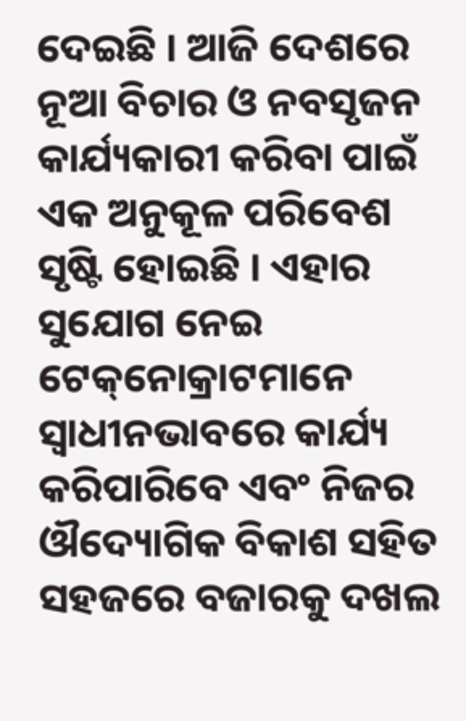ଦେଇଛି । ଆଜି ଦେଶରେ ନୂଆ ବିଚାର ଓ ନବସୃଜନ କାର୍ଯ୍ୟକାରୀ କରିବା ପାଇଁ ଏକ ଅନୁକୂଳ ପରିବେଶ ସୃଷ୍ଟି ହୋଇଛି । ଏହାର ସୁଯୋଗ ନେଇ ଟେକ୍‌ନୋକ୍ରାଟମାନେ ସ୍ୱାଧୀନଭାବରେ କାର୍ଯ୍ୟ କରିପାରିବେ ଏବଂ ନିଜର ଔଦ୍ୟୋଗିକ ବିକାଶ ସହିତ ସହଜରେ ବଜାରକୁ ଦଖଲ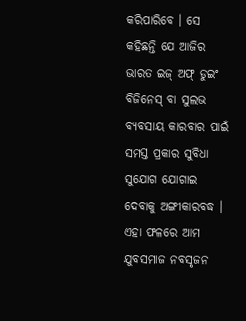କରିପାରିବେ । ସେ କହିଛନ୍ତି ଯେ ଆଜିର ଭାରତ ଇଜ୍‌ ଅଫ୍‌ ଡୁଇଂ ବିଜିନେସ୍‌ ବା ସୁଲଭ ବ୍ୟବସାୟ କାରବାର ପାଇଁ ସମସ୍ତ ପ୍ରକାର ସୁବିଧା ସୁଯୋଗ ଯୋଗାଇ ଦେବାକୁ ଅଙ୍ଗୀକାରବଦ୍ଧ । ଏହା ଫଳରେ ଆମ ଯୁବସମାଜ ନବସୃଜନ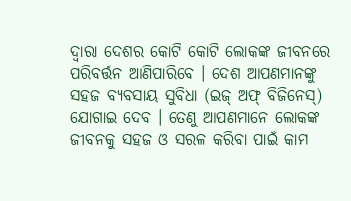ଦ୍ୱାରା ଦେଶର କୋଟି କୋଟି ଲୋକଙ୍କ ଜୀବନରେ ପରିବର୍ତ୍ତନ ଆଣିପାରିବେ । ଦେଶ ଆପଣମାନଙ୍କୁ ସହଜ ବ୍ୟବସାୟ ସୁବିଧା (ଇଜ୍‌ ଅଫ୍‌ ବିଜିନେସ୍‌) ଯୋଗାଇ ଦେବ । ତେଣୁ ଆପଣମାନେ ଲୋକଙ୍କ ଜୀବନକୁ ସହଜ ଓ ସରଳ କରିବା ପାଇଁ କାମ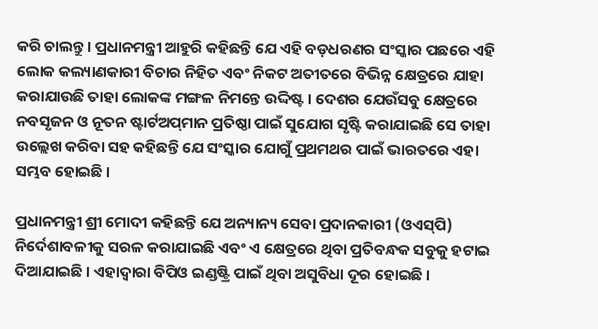କରି ଚାଲନ୍ତୁ । ପ୍ରଧାନମନ୍ତ୍ରୀ ଆହୁରି କହିଛନ୍ତି ଯେ ଏହି ବଡ଼ଧରଣର ସଂସ୍କାର ପଛରେ ଏହି ଲୋକ କଲ୍ୟାଣକାରୀ ବିଚାର ନିହିତ ଏବଂ ନିକଟ ଅତୀତରେ ବିଭିନ୍ନ କ୍ଷେତ୍ରରେ ଯାହା କରାଯାଉଛି ତାହା ଲୋକଙ୍କ ମଙ୍ଗଳ ନିମନ୍ତେ ଉଦ୍ଦିଷ୍ଟ । ଦେଶର ଯେଉଁସବୁ କ୍ଷେତ୍ରରେ ନବସୃଜନ ଓ ନୂତନ ଷ୍ଟାର୍ଟଅପ୍‌ମାନ ପ୍ରତିଷ୍ଠା ପାଇଁ ସୁଯୋଗ ସୃଷ୍ଟି କରାଯାଇଛି ସେ ତାହା ଉଲ୍ଲେଖ କରିବା ସହ କହିଛନ୍ତି ଯେ ସଂସ୍କାର ଯୋଗୁଁ ପ୍ରଥମଥର ପାଇଁ ଭାରତରେ ଏହା ସମ୍ଭବ ହୋଇଛି ।

ପ୍ରଧାନମନ୍ତ୍ରୀ ଶ୍ରୀ ମୋଦୀ କହିଛନ୍ତି ଯେ ଅନ୍ୟାନ୍ୟ ସେବା ପ୍ରଦାନକାରୀ (ଓଏସ୍‌ପି) ନିର୍ଦେଶାବଳୀକୁ ସରଳ କରାଯାଇଛି ଏବଂ ଏ କ୍ଷେତ୍ରରେ ଥିବା ପ୍ରତିବନ୍ଧକ ସବୁକୁ ହଟାଇ ଦିଆଯାଇଛି । ଏହାଦ୍ୱାରା ବିପିଓ ଇଣ୍ଡଷ୍ଟ୍ରି ପାଇଁ ଥିବା ଅସୁବିଧା ଦୂର ହୋଇଛି ।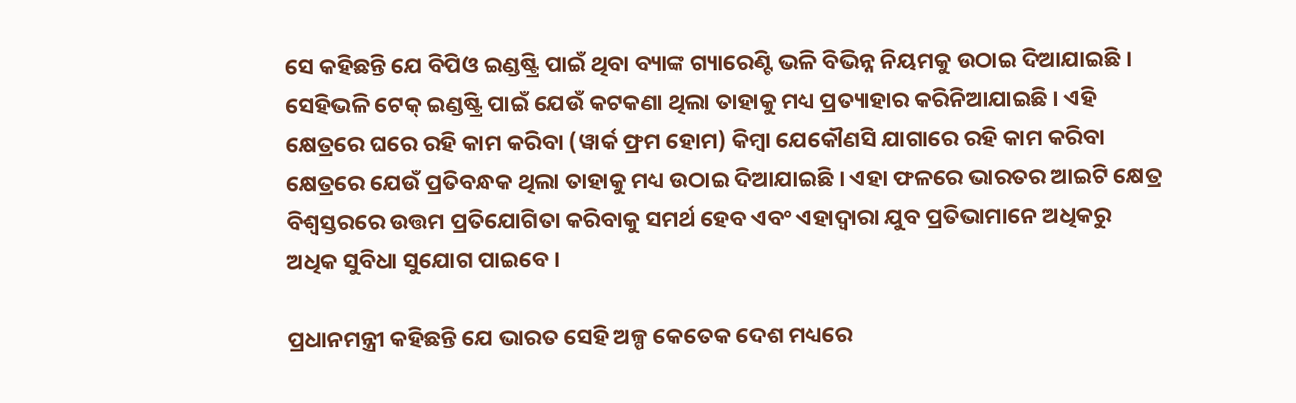ସେ କହିଛନ୍ତି ଯେ ବିପିଓ ଇଣ୍ଡଷ୍ଟ୍ରି ପାଇଁ ଥିବା ବ୍ୟାଙ୍କ ଗ୍ୟାରେଣ୍ଟି ଭଳି ବିଭିନ୍ନ ନିୟମକୁ ଉଠାଇ ଦିଆଯାଇଛି । ସେହିଭଳି ଟେକ୍‌ ଇଣ୍ଡଷ୍ଟ୍ରି ପାଇଁ ଯେଉଁ କଟକଣା ଥିଲା ତାହାକୁ ମଧ୍ୟ ପ୍ରତ୍ୟାହାର କରିନିଆଯାଇଛି । ଏହି କ୍ଷେତ୍ରରେ ଘରେ ରହି କାମ କରିବା (ୱାର୍କ ଫ୍ରମ ହୋମ) କିମ୍ବା ଯେକୌଣସି ଯାଗାରେ ରହି କାମ କରିବା କ୍ଷେତ୍ରରେ ଯେଉଁ ପ୍ରତିବନ୍ଧକ ଥିଲା ତାହାକୁ ମଧ୍ୟ ଉଠାଇ ଦିଆଯାଇଛି । ଏହା ଫଳରେ ଭାରତର ଆଇଟି କ୍ଷେତ୍ର ବିଶ୍ୱସ୍ତରରେ ଉତ୍ତମ ପ୍ରତିଯୋଗିତା କରିବାକୁ ସମର୍ଥ ହେବ ଏବଂ ଏହାଦ୍ୱାରା ଯୁବ ପ୍ରତିଭାମାନେ ଅଧିକରୁ ଅଧିକ ସୁବିଧା ସୁଯୋଗ ପାଇବେ ।

ପ୍ରଧାନମନ୍ତ୍ରୀ କହିଛନ୍ତି ଯେ ଭାରତ ସେହି ଅଳ୍ପ କେତେକ ଦେଶ ମଧ୍ୟରେ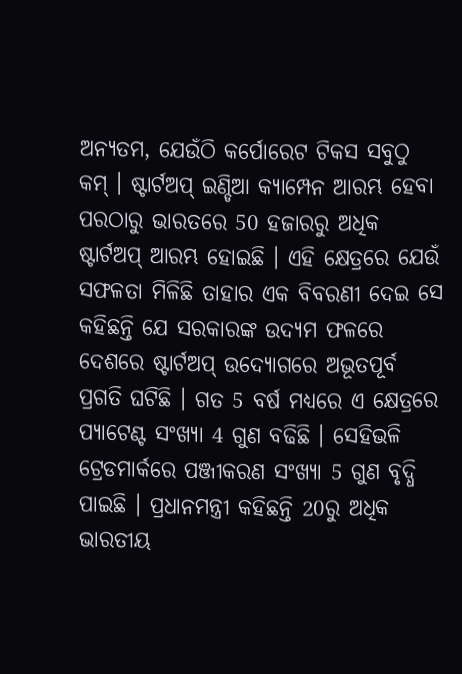ଅନ୍ୟତମ, ଯେଉଁଠି କର୍ପୋରେଟ ଟିକସ ସବୁଠୁ କମ୍‌ । ଷ୍ଟାର୍ଟଅପ୍‌ ଇଣ୍ଡିଆ କ୍ୟାମ୍ପେନ ଆରମ୍ଭ ହେବା ପରଠାରୁ ଭାରତରେ 50 ହଜାରରୁ ଅଧିକ ଷ୍ଟାର୍ଟଅପ୍‌ ଆରମ୍ଭ ହୋଇଛି । ଏହି କ୍ଷେତ୍ରରେ ଯେଉଁ ସଫଳତା ମିଳିଛି ତାହାର ଏକ ବିବରଣୀ ଦେଇ ସେ କହିଛନ୍ତି ଯେ ସରକାରଙ୍କ ଉଦ୍ୟମ ଫଳରେ ଦେଶରେ ଷ୍ଟାର୍ଟଅପ୍‌ ଉଦ୍ୟୋଗରେ ଅଭୂତପୂର୍ବ ପ୍ରଗତି ଘଟିଛି । ଗତ 5 ବର୍ଷ ମଧ୍ୟରେ ଏ କ୍ଷେତ୍ରରେ ପ୍ୟାଟେଣ୍ଟ ସଂଖ୍ୟା 4 ଗୁଣ ବଢିଛି । ସେହିଭଳି ଟ୍ରେଡମାର୍କରେ ପଞ୍ଜୀକରଣ ସଂଖ୍ୟା 5 ଗୁଣ ବୃଦ୍ଧି ପାଇଛି । ପ୍ରଧାନମନ୍ତ୍ରୀ କହିଛନ୍ତି 20ରୁ ଅଧିକ ଭାରତୀୟ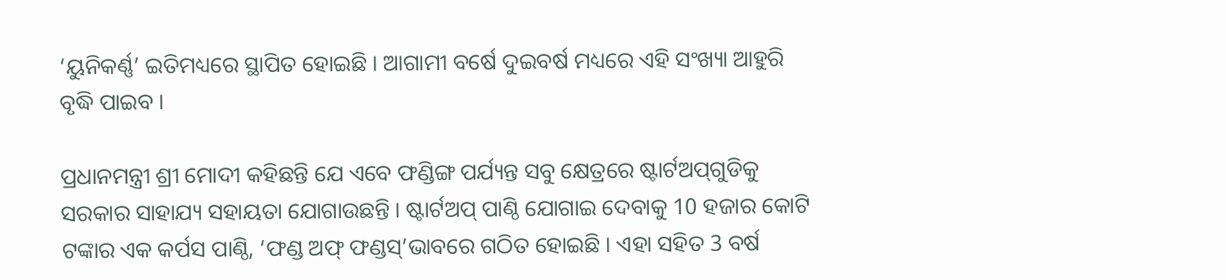‘ୟୁନିକର୍ଣ୍ଣ’ ଇତିମଧ୍ୟରେ ସ୍ଥାପିତ ହୋଇଛି । ଆଗାମୀ ବର୍ଷେ ଦୁଇବର୍ଷ ମଧ୍ୟରେ ଏହି ସଂଖ୍ୟା ଆହୁରି ବୃଦ୍ଧି ପାଇବ ।

ପ୍ରଧାନମନ୍ତ୍ରୀ ଶ୍ରୀ ମୋଦୀ କହିଛନ୍ତି ଯେ ଏବେ ଫଣ୍ଡିଙ୍ଗ ପର୍ଯ୍ୟନ୍ତ ସବୁ କ୍ଷେତ୍ରରେ ଷ୍ଟାର୍ଟଅପ୍‌ଗୁଡିକୁ ସରକାର ସାହାଯ୍ୟ ସହାୟତା ଯୋଗାଉଛନ୍ତି । ଷ୍ଟାର୍ଟଅପ୍‌ ପାଣ୍ଠି ଯୋଗାଇ ଦେବାକୁ 10 ହଜାର କୋଟି ଟଙ୍କାର ଏକ କର୍ପସ ପାଣ୍ଠି, ‘ଫଣ୍ଡ ଅଫ୍‌ ଫଣ୍ଡସ୍‌’ଭାବରେ ଗଠିତ ହୋଇଛି । ଏହା ସହିତ 3 ବର୍ଷ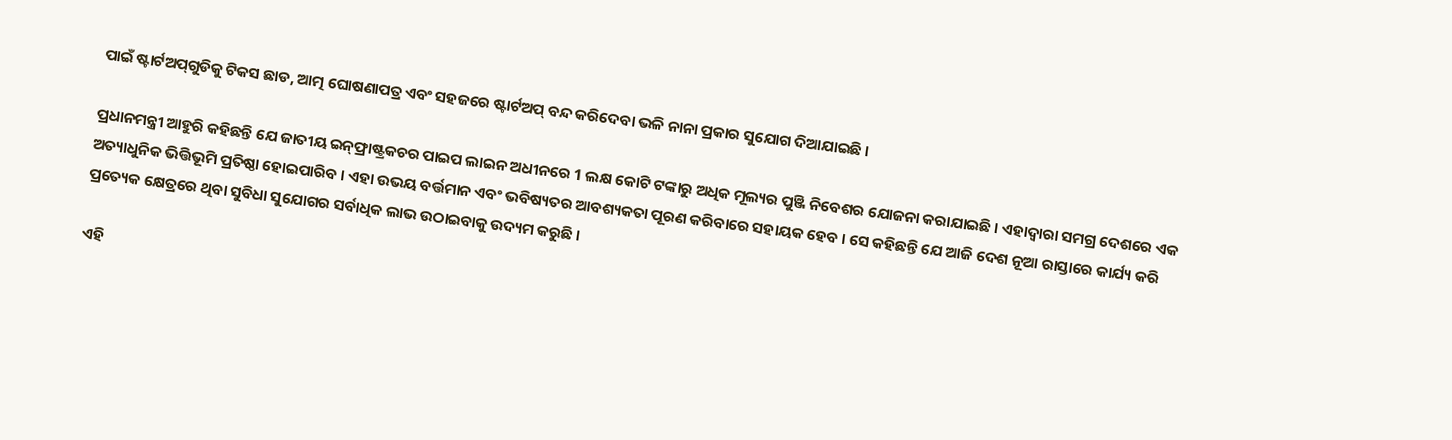ପାଇଁ ଷ୍ଟାର୍ଟଅପ୍‌ଗୁଡିକୁ ଟିକସ ଛାଡ, ଆତ୍ମ ଘୋଷଣାପତ୍ର ଏବଂ ସହଜରେ ଷ୍ଟାର୍ଟଅପ୍‌ ବନ୍ଦ କରିଦେବା ଭଳି ନାନା ପ୍ରକାର ସୁଯୋଗ ଦିଆଯାଇଛି ।

ପ୍ରଧାନମନ୍ତ୍ରୀ ଆହୁରି କହିଛନ୍ତି ଯେ ଜାତୀୟ ଇନ୍‌ଫ୍ରାଷ୍ଟ୍ରକଚର ପାଇପ ଲାଇନ ଅଧୀନରେ 1 ଲକ୍ଷ କୋଟି ଟଙ୍କାରୁ ଅଧିକ ମୂଲ୍ୟର ପୁଞ୍ଜି ନିବେଶର ଯୋଜନା କରାଯାଇଛି । ଏହାଦ୍ୱାରା ସମଗ୍ର ଦେଶରେ ଏକ ଅତ୍ୟାଧୁନିକ ଭିତ୍ତିଭୂମି ପ୍ରତିଷ୍ଠା ହୋଇପାରିବ । ଏହା ଉଭୟ ବର୍ତ୍ତମାନ ଏବଂ ଭବିଷ୍ୟତର ଆବଶ୍ୟକତା ପୂରଣ କରିବାରେ ସହାୟକ ହେବ । ସେ କହିଛନ୍ତି ଯେ ଆଜି ଦେଶ ନୂଆ ରାସ୍ତାରେ କାର୍ଯ୍ୟ କରି ପ୍ରତ୍ୟେକ କ୍ଷେତ୍ରରେ ଥିବା ସୁବିଧା ସୁଯୋଗର ସର୍ବାଧିକ ଲାଭ ଉଠାଇବାକୁ ଉଦ୍ୟମ କରୁଛି ।

ଏହି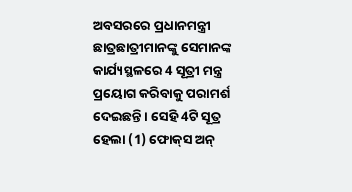ଅବସରରେ ପ୍ରଧାନମନ୍ତ୍ରୀ ଛାତ୍ରଛାତ୍ରୀମାନଙ୍କୁ ସେମାନଙ୍କ କାର୍ଯ୍ୟସ୍ଥଳରେ 4 ସୂତ୍ରୀ ମନ୍ତ୍ର ପ୍ରୟୋଗ କରିବାକୁ ପରାମର୍ଶ ଦେଇଛନ୍ତି । ସେହି 4ଟି ସୂତ୍ର ହେଲା (1) ଫୋକ୍‌ସ ଅନ୍‌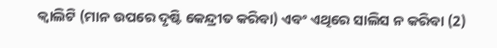କ୍ୱାଲିଟି (ମାନ ଉପରେ ଦୃଷ୍ଟି କେନ୍ଦ୍ରୀତ କରିବା) ଏବଂ ଏଥିରେ ସାଲିସ ନ କରିବା (2)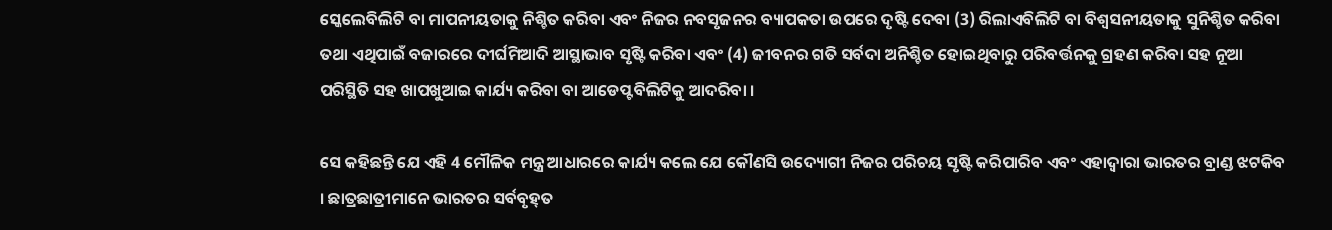ସ୍କେଲେବିଲିଟି ବା ମାପନୀୟତାକୁ ନିଶ୍ଚିତ କରିବା ଏବଂ ନିଜର ନବସୃଜନର ବ୍ୟାପକତା ଉପରେ ଦୃଷ୍ଟି ଦେବା (3) ରିଲାଏବିଲିଟି ବା ବିଶ୍ୱସନୀୟତାକୁ ସୁନିଶ୍ଚିତ କରିବା ତଥା ଏଥିପାଇଁ ବଜାରରେ ଦୀର୍ଘମିଆଦି ଆସ୍ଥାଭାବ ସୃଷ୍ଟି କରିବା ଏବଂ (4) ଜୀବନର ଗତି ସର୍ବଦା ଅନିଶ୍ଚିତ ହୋଇଥିବାରୁ ପରିବର୍ତ୍ତନକୁ ଗ୍ରହଣ କରିବା ସହ ନୂଆ ପରିସ୍ଥିତି ସହ ଖାପଖୁଆଇ କାର୍ଯ୍ୟ କରିବା ବା ଆଡେପ୍ଟବିଲିଟିକୁ ଆଦରିବା ।

ସେ କହିଛନ୍ତି ଯେ ଏହି 4 ମୌଳିକ ମନ୍ତ୍ର ଆଧାରରେ କାର୍ଯ୍ୟ କଲେ ଯେ କୌଣସି ଉଦ୍ୟୋଗୀ ନିଜର ପରିଚୟ ସୃଷ୍ଟି କରିପାରିବ ଏବଂ ଏହାଦ୍ୱାରା ଭାରତର ବ୍ରାଣ୍ଡ ଝଟକିବ । ଛାତ୍ରଛାତ୍ରୀମାନେ ଭାରତର ସର୍ବବୃହ୍‌ତ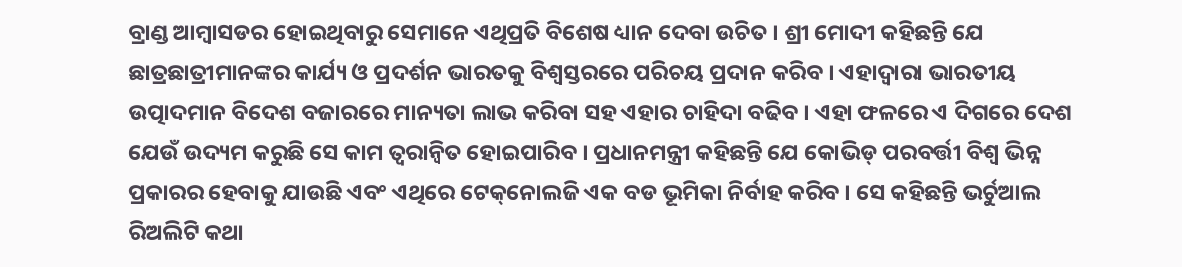ବ୍ରାଣ୍ଡ ଆମ୍ବାସଡର ହୋଇଥିବାରୁ ସେମାନେ ଏଥିପ୍ରତି ବିଶେଷ ଧ୍ୟାନ ଦେବା ଉଚିତ । ଶ୍ରୀ ମୋଦୀ କହିଛନ୍ତି ଯେ ଛାତ୍ରଛାତ୍ରୀମାନଙ୍କର କାର୍ଯ୍ୟ ଓ ପ୍ରଦର୍ଶନ ଭାରତକୁ ବିଶ୍ୱସ୍ତରରେ ପରିଚୟ ପ୍ରଦାନ କରିବ । ଏହାଦ୍ୱାରା ଭାରତୀୟ ଉତ୍ପାଦମାନ ବିଦେଶ ବଜାରରେ ମାନ୍ୟତା ଲାଭ କରିବା ସହ ଏହାର ଚାହିଦା ବଢିବ । ଏହା ଫଳରେ ଏ ଦିଗରେ ଦେଶ ଯେଉଁ ଉଦ୍ୟମ କରୁଛି ସେ କାମ ତ୍ୱରାନ୍ୱିତ ହୋଇପାରିବ । ପ୍ରଧାନମନ୍ତ୍ରୀ କହିଛନ୍ତି ଯେ କୋଭିଡ୍‌ ପରବର୍ତ୍ତୀ ବିଶ୍ୱ ଭିନ୍ନ ପ୍ରକାରର ହେବାକୁ ଯାଉଛି ଏବଂ ଏଥିରେ ଟେକ୍‌ନୋଲଜି ଏକ ବଡ ଭୂମିକା ନିର୍ବାହ କରିବ । ସେ କହିଛନ୍ତି ଭର୍ଚୁଆଲ ରିଅଲିଟି କଥା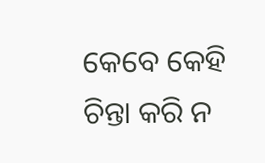କେବେ କେହି ଚିନ୍ତା କରି ନ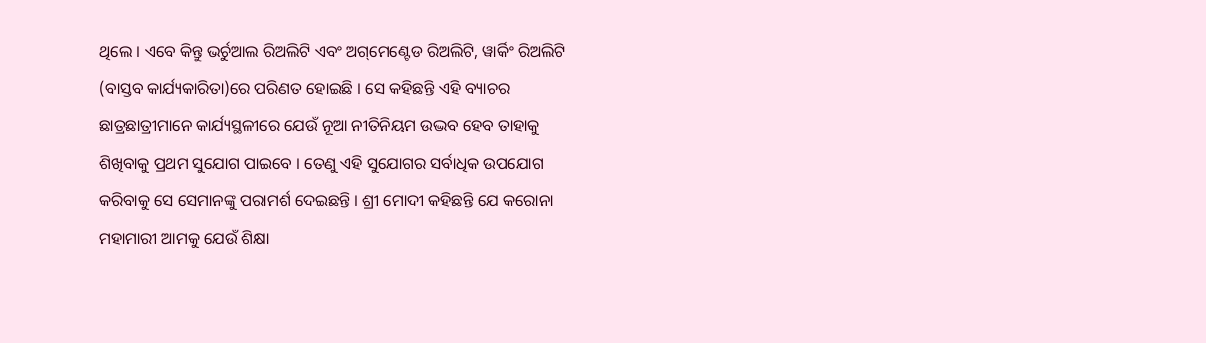ଥିଲେ । ଏବେ କିନ୍ତୁ ଭର୍ଚୁଆଲ ରିଅଲିଟି ଏବଂ ଅଗ୍‌ମେଣ୍ଟେଡ ରିଅଲିଟି, ୱାର୍କିଂ ରିଅଲିଟି (ବାସ୍ତବ କାର୍ଯ୍ୟକାରିତା)ରେ ପରିଣତ ହୋଇଛି । ସେ କହିଛନ୍ତି ଏହି ବ୍ୟାଚର ଛାତ୍ରଛାତ୍ରୀମାନେ କାର୍ଯ୍ୟସ୍ଥଳୀରେ ଯେଉଁ ନୂଆ ନୀତିନିୟମ ଉଦ୍ଭବ ହେବ ତାହାକୁ ଶିଖିବାକୁ ପ୍ରଥମ ସୁଯୋଗ ପାଇବେ । ତେଣୁ ଏହି ସୁଯୋଗର ସର୍ବାଧିକ ଉପଯୋଗ କରିବାକୁ ସେ ସେମାନଙ୍କୁ ପରାମର୍ଶ ଦେଇଛନ୍ତି । ଶ୍ରୀ ମୋଦୀ କହିଛନ୍ତି ଯେ କରୋନା ମହାମାରୀ ଆମକୁ ଯେଉଁ ଶିକ୍ଷା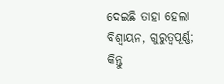ଦେଇଛି ତାହା ହେଲା ବିଶ୍ୱାୟନ, ଗୁରୁତ୍ୱପୂର୍ଣ୍ଣ; କିନ୍ତୁ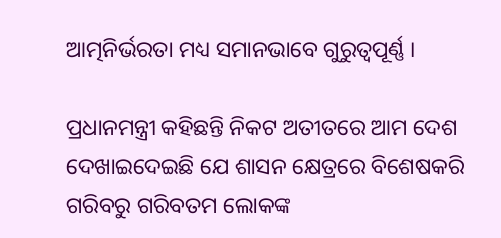ଆତ୍ମନିର୍ଭରତା ମଧ୍ୟ ସମାନଭାବେ ଗୁରୁତ୍ୱପୂର୍ଣ୍ଣ ।

ପ୍ରଧାନମନ୍ତ୍ରୀ କହିଛନ୍ତି ନିକଟ ଅତୀତରେ ଆମ ଦେଶ ଦେଖାଇଦେଇଛି ଯେ ଶାସନ କ୍ଷେତ୍ରରେ ବିଶେଷକରି ଗରିବରୁ ଗରିବତମ ଲୋକଙ୍କ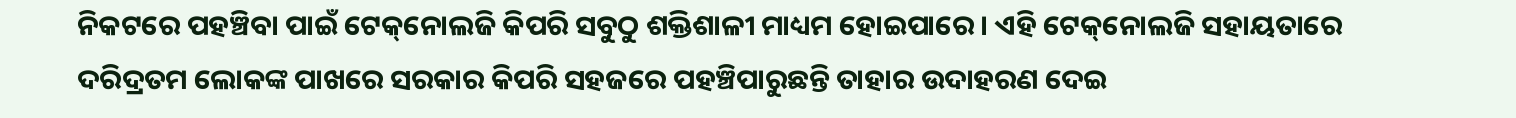ନିକଟରେ ପହଞ୍ଚିବା ପାଇଁ ଟେକ୍‌ନୋଲଜି କିପରି ସବୁଠୁ ଶକ୍ତିଶାଳୀ ମାଧ୍ୟମ ହୋଇପାରେ । ଏହି ଟେକ୍‌ନୋଲଜି ସହାୟତାରେ ଦରିଦ୍ରତମ ଲୋକଙ୍କ ପାଖରେ ସରକାର କିପରି ସହଜରେ ପହଞ୍ଚିପାରୁଛନ୍ତି ତାହାର ଉଦାହରଣ ଦେଇ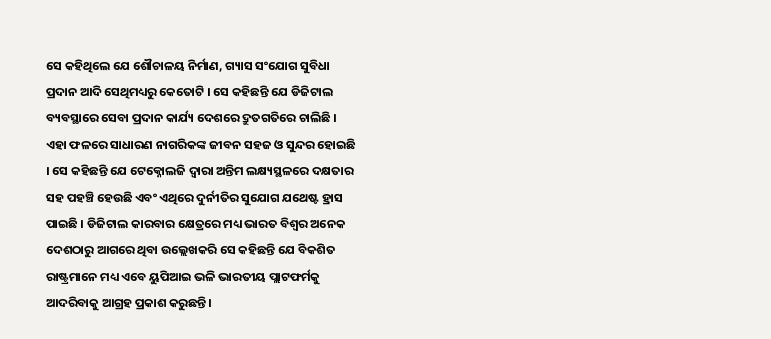ସେ କହିଥିଲେ ଯେ ଶୌଚାଳୟ ନିର୍ମାଣ, ଗ୍ୟାସ ସଂଯୋଗ ସୁବିଧା ପ୍ରଦାନ ଆଦି ସେଥିମଧ୍ୟରୁ କେତୋଟି । ସେ କହିଛନ୍ତି ଯେ ଡିଜିଟାଲ ବ୍ୟବସ୍ଥାରେ ସେବା ପ୍ରଦାନ କାର୍ଯ୍ୟ ଦେଶରେ ଦ୍ରୁତଗତିରେ ଚାଲିଛି । ଏହା ଫଳରେ ସାଧାରଣ ନାଗରିକଙ୍କ ଜୀବନ ସହଜ ଓ ସୁନ୍ଦର ହୋଇଛି । ସେ କହିଛନ୍ତି ଯେ ଟେକ୍ନୋଲଜି ଦ୍ୱାରା ଅନ୍ତିମ ଲକ୍ଷ୍ୟସ୍ଥଳରେ ଦକ୍ଷତାର ସହ ପହଞ୍ଚି ହେଉଛି ଏବଂ ଏଥିରେ ଦୁର୍ନୀତିର ସୁଯୋଗ ଯଥେଷ୍ଟ ହ୍ରାସ ପାଇଛି । ଡିଜିଟାଲ କାରବାର କ୍ଷେତ୍ରରେ ମଧ୍ୟ ଭାରତ ବିଶ୍ୱର ଅନେକ ଦେଶଠାରୁ ଆଗରେ ଥିବା ଉଲ୍ଲେଖକରି ସେ କହିଛନ୍ତି ଯେ ବିକଶିତ ରାଷ୍ଟ୍ରମାନେ ମଧ୍ୟ ଏବେ ୟୁପିଆଇ ଭଳି ଭାରତୀୟ ପ୍ଲାଟଫର୍ମକୁ ଆଦରିବାକୁ ଆଗ୍ରହ ପ୍ରକାଶ କରୁଛନ୍ତି ।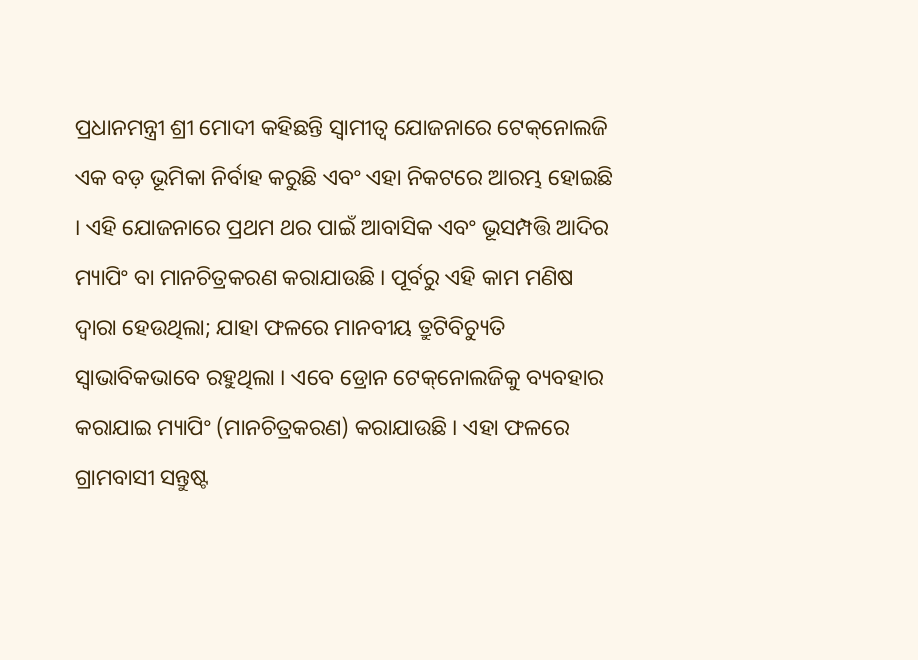ପ୍ରଧାନମନ୍ତ୍ରୀ ଶ୍ରୀ ମୋଦୀ କହିଛନ୍ତି ସ୍ୱାମୀତ୍ୱ ଯୋଜନାରେ ଟେକ୍‌ନୋଲଜି ଏକ ବଡ଼ ଭୂମିକା ନିର୍ବାହ କରୁଛି ଏବଂ ଏହା ନିକଟରେ ଆରମ୍ଭ ହୋଇଛି । ଏହି ଯୋଜନାରେ ପ୍ରଥମ ଥର ପାଇଁ ଆବାସିକ ଏବଂ ଭୂସମ୍ପତ୍ତି ଆଦିର ମ୍ୟାପିଂ ବା ମାନଚିତ୍ରକରଣ କରାଯାଉଛି । ପୂର୍ବରୁ ଏହି କାମ ମଣିଷ ଦ୍ୱାରା ହେଉଥିଲା; ଯାହା ଫଳରେ ମାନବୀୟ ତ୍ରୁଟିବିଚ୍ୟୁତି ସ୍ୱାଭାବିକଭାବେ ରହୁଥିଲା । ଏବେ ଡ୍ରୋନ ଟେକ୍‌ନୋଲଜିକୁ ବ୍ୟବହାର କରାଯାଇ ମ୍ୟାପିଂ (ମାନଚିତ୍ରକରଣ) କରାଯାଉଛି । ଏହା ଫଳରେ ଗ୍ରାମବାସୀ ସନ୍ତୁଷ୍ଟ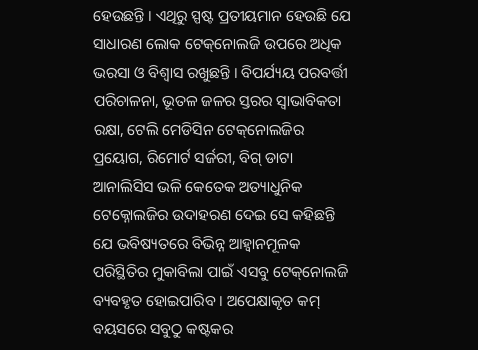ହେଉଛନ୍ତି । ଏଥିରୁ ସ୍ପଷ୍ଟ ପ୍ରତୀୟମାନ ହେଉଛି ଯେ ସାଧାରଣ ଲୋକ ଟେକ୍‌ନୋଲଜି ଉପରେ ଅଧିକ ଭରସା ଓ ବିଶ୍ୱାସ ରଖୁଛନ୍ତି । ବିପର୍ଯ୍ୟୟ ପରବର୍ତ୍ତୀ ପରିଚାଳନା, ଭୂତଳ ଜଳର ସ୍ତରର ସ୍ୱାଭାବିକତା ରକ୍ଷା, ଟେଲି ମେଡିସିନ ଟେକ୍‌ନୋଲଜିର ପ୍ରୟୋଗ, ରିମୋର୍ଟ ସର୍ଜରୀ, ବିଗ୍‌ ଡାଟା ଆନାଲିସିସ ଭଳି କେତେକ ଅତ୍ୟାଧୁନିକ ଟେକ୍ନୋଲଜିର ଉଦାହରଣ ଦେଇ ସେ କହିଛନ୍ତି ଯେ ଭବିଷ୍ୟତରେ ବିଭିନ୍ନ ଆହ୍ୱାନମୂଳକ ପରିସ୍ଥିତିର ମୁକାବିଲା ପାଇଁ ଏସବୁ ଟେକ୍‌ନୋଲଜି ବ୍ୟବହୃତ ହୋଇପାରିବ । ଅପେକ୍ଷାକୃତ କମ୍‌ ବୟସରେ ସବୁଠୁ କଷ୍ଟକର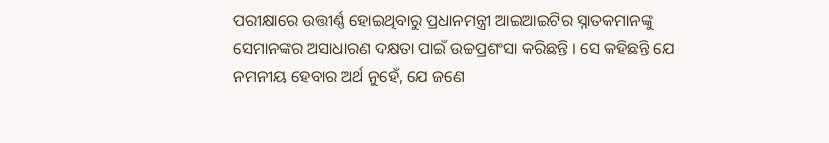ପରୀକ୍ଷାରେ ଉତ୍ତୀର୍ଣ୍ଣ ହୋଇଥିବାରୁ ପ୍ରଧାନମନ୍ତ୍ରୀ ଆଇଆଇଟିର ସ୍ନାତକମାନଙ୍କୁ ସେମାନଙ୍କର ଅସାଧାରଣ ଦକ୍ଷତା ପାଇଁ ଉଚ୍ଚପ୍ରଶଂସା କରିଛନ୍ତି । ସେ କହିଛନ୍ତି ଯେ ନମନୀୟ ହେବାର ଅର୍ଥ ନୁହେଁ, ଯେ ଜଣେ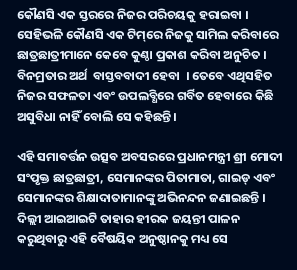କୌଣସି ଏକ ସ୍ତରରେ ନିଜର ପରିଚୟକୁ ହରାଇବା । ସେହିଭଳି କୌଣସି ଏକ ଟିମ୍‌ରେ ନିଜକୁ ସାମିଲ କରିବାରେ ଛାତ୍ରଛାତ୍ରୀମାନେ କେବେ କୁଣ୍ଠା ପ୍ରକାଶ କରିବା ଅନୁଚିତ ।  ବିନମ୍ରତାର ଅର୍ଥ  ବାସ୍ତବବାଦୀ ହେବା  । ତେବେ ଏଥିସହିତ ନିଜର ସଫଳତା ଏବଂ ଉପଲବ୍ଧିରେ ଗର୍ବିତ ହେବାରେ କିଛି ଅସୁବିଧା ନାହିଁ ବୋଲି ସେ କହିଛନ୍ତି ।

ଏହି ସମାବର୍ତ୍ତନ ଉତ୍ସବ ଅବସରରେ ପ୍ରଧାନମନ୍ତ୍ରୀ ଶ୍ରୀ ମୋଦୀ ସଂପୃକ୍ତ ଛାତ୍ରଛାତ୍ରୀ, ସେମାନଙ୍କର ପିତାମାତା, ଗାଇଡ୍‌ ଏବଂ ସେମାନଙ୍କର ଶିକ୍ଷାଦାତାମାନଙ୍କୁ ଅଭିନନ୍ଦନ ଜଣାଇଛନ୍ତି । ଦିଲ୍ଲୀ ଆଇଆଇଟି ତାହାର ହୀରକ ଜୟନ୍ତୀ ପାଳନ କରୁଥିବାରୁ ଏହି ବୈଷୟିକ ଅନୁଷ୍ଠାନକୁ ମଧ୍ୟ ସେ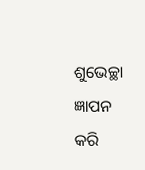ଶୁଭେଚ୍ଛା ଜ୍ଞାପନ କରି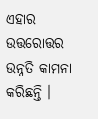ଏହାର ଉତ୍ତରୋତ୍ତର ଉନ୍ନତି କାମନା କରିଛନ୍ତି ।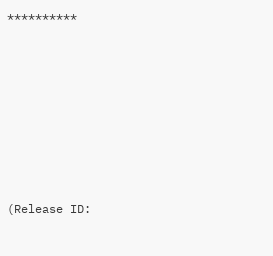**********







(Release ID: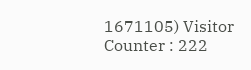1671105) Visitor Counter : 222